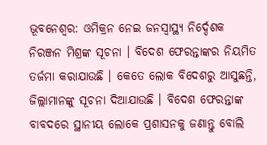ଭୂବନେଶ୍ୱର: ଓମିକ୍ରନ ନେଇ ଜନସ୍ୱାସ୍ଥ୍ୟ ନିର୍ଦ୍ଦେଶକ ନିରଞ୍ଜନ ମିଶ୍ରଙ୍କ ସୂଚନା । ବିଦେଶ ଫେରନ୍ତାଙ୍କର ନିୟମିତ ତର୍ଜମା କରାଯାଉଛି । କେତେ ଲୋକ ବିଦେଶରୁ ଆସୁଛନ୍ତି, ଜିଲ୍ଲାମାନଙ୍କୁ ସୂଚନା ଦିଆଯାଉଛି । ବିଦେଶ ଫେରନ୍ତାଙ୍କ ବାବଦରେ ସ୍ଥାନୀୟ ଲୋକେ ପ୍ରଶାସନକୁ ଜଣାନ୍ତୁ ବୋଲି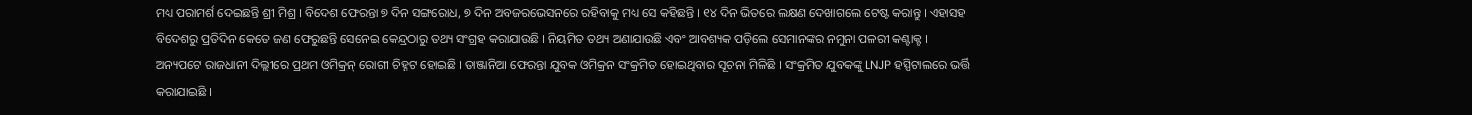ମଧ୍ୟ ପରାମର୍ଶ ଦେଇଛନ୍ତି ଶ୍ରୀ ମିଶ୍ର । ବିଦେଶ ଫେରନ୍ତା ୭ ଦିନ ସଙ୍ଗରୋଧ, ୭ ଦିନ ଅବଜରଭେସନରେ ରହିବାକୁ ମଧ୍ୟ ସେ କହିଛନ୍ତି । ୧୪ ଦିନ ଭିତରେ ଲକ୍ଷଣ ଦେଖାଗଲେ ଟେଷ୍ଟ କରାନ୍ତୁ । ଏହାସହ ବିଦେଶରୁ ପ୍ରତିଦିନ କେତେ ଜଣ ଫେରୁଛନ୍ତି ସେନେଇ କେନ୍ଦ୍ରଠାରୁ ତଥ୍ୟ ସଂଗ୍ରହ କରାଯାଉଛି । ନିୟମିତ ତଥ୍ୟ ଅଣାଯାଉଛି ଏବଂ ଆବଶ୍ୟକ ପଡ଼ିଲେ ସେମାନଙ୍କର ନମୁନା ପଳରୀ କଣ୍ଟାକ୍ଟ ।
ଅନ୍ୟପଟେ ରାଜଧାନୀ ଦିଲ୍ଲୀରେ ପ୍ରଥମ ଓମିକ୍ରନ୍ ରୋଗୀ ଚିହ୍ନଟ ହୋଇଛି । ତାଞ୍ଜାନିଆ ଫେରନ୍ତା ଯୁବକ ଓମିକ୍ରନ ସଂକ୍ରମିତ ହୋଇଥିବାର ସୂଚନା ମିଳିଛି । ସଂକ୍ରମିତ ଯୁବକଙ୍କୁ LNJP ହସ୍ପିଟାଲରେ ଭର୍ତ୍ତି କରାଯାଇଛି ।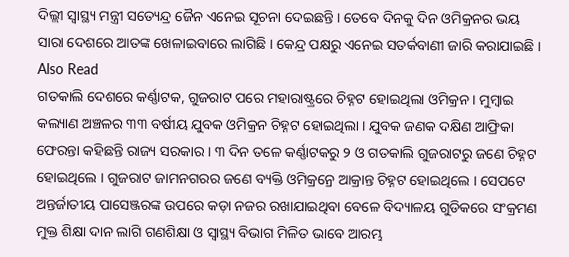ଦିଲ୍ଲୀ ସ୍ୱାସ୍ଥ୍ୟ ମନ୍ତ୍ରୀ ସତ୍ୟେନ୍ଦ୍ର ଜୈନ ଏନେଇ ସୂଚନା ଦେଇଛନ୍ତି । ତେବେ ଦିନକୁ ଦିନ ଓମିକ୍ରନର ଭୟ ସାରା ଦେଶରେ ଆତଙ୍କ ଖେଳାଇବାରେ ଲାଗିଛି । କେନ୍ଦ୍ର ପକ୍ଷରୁ ଏନେଇ ସତର୍କବାଣୀ ଜାରି କରାଯାଇଛି ।
Also Read
ଗତକାଲି ଦେଶରେ କର୍ଣ୍ଣାଟକ, ଗୁଜରାଟ ପରେ ମହାରାଷ୍ଟ୍ରରେ ଚିହ୍ନଟ ହୋଇଥିଲା ଓମିକ୍ରନ । ମୁମ୍ବାଇ କଲ୍ୟାଣ ଅଞ୍ଚଳର ୩୩ ବର୍ଷୀୟ ଯୁବକ ଓମିକ୍ରନ ଚିହ୍ନଟ ହୋଇଥିଲା । ଯୁବକ ଜଣକ ଦକ୍ଷିଣ ଆଫ୍ରିକା ଫେରନ୍ତା କହିଛନ୍ତି ରାଜ୍ୟ ସରକାର । ୩ ଦିନ ତଳେ କର୍ଣ୍ଣାଟକରୁ ୨ ଓ ଗତକାଲି ଗୁଜରାଟରୁ ଜଣେ ଚିହ୍ନଟ ହୋଇଥିଲେ । ଗୁଜରାଟ ଜାମନଗରର ଜଣେ ବ୍ୟକ୍ତି ଓମିକ୍ରନ୍ରେ ଆକ୍ରାନ୍ତ ଚିହ୍ନଟ ହୋଇଥିଲେ । ସେପଟେ ଅନ୍ତର୍ଜାତୀୟ ପାସେଞ୍ଜରଙ୍କ ଉପରେ କଡ଼ା ନଜର ରଖାଯାଇଥିବା ବେଳେ ବିଦ୍ୟାଳୟ ଗୁଡିକରେ ସଂକ୍ରମଣ ମୁକ୍ତ ଶିକ୍ଷା ଦାନ ଲାଗି ଗଣଶିକ୍ଷା ଓ ସ୍ୱାସ୍ଥ୍ୟ ବିଭାଗ ମିଳିତ ଭାବେ ଆରମ୍ଭ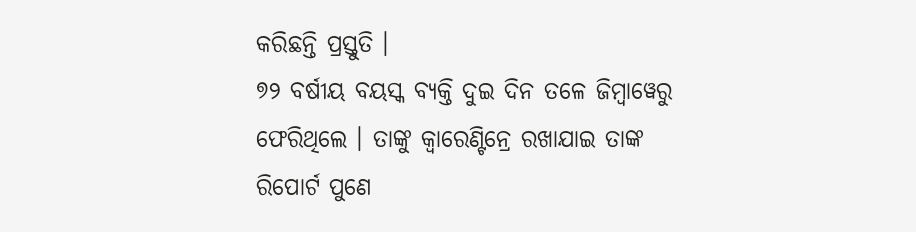କରିଛନ୍ତି ପ୍ରସ୍ତୁତି ।
୭୨ ବର୍ଷୀୟ ବୟସ୍କ ବ୍ୟକ୍ତି ଦୁଇ ଦିନ ତଳେ ଜିମ୍ବାୱେରୁ ଫେରିଥିଲେ । ତାଙ୍କୁ କ୍ୱାରେଣ୍ଟିନ୍ରେ ରଖାଯାଇ ତାଙ୍କ ରିପୋର୍ଟ ପୁଣେ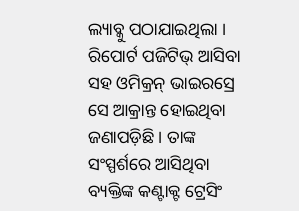ଲ୍ୟାବ୍କୁ ପଠାଯାଇଥିଲା । ରିପୋର୍ଟ ପଜିଟିଭ୍ ଆସିବା ସହ ଓମିକ୍ରନ୍ ଭାଇରସ୍ରେ ସେ ଆକ୍ରାନ୍ତ ହୋଇଥିବା ଜଣାପଡ଼ିଛି । ତାଙ୍କ ସଂସ୍ପର୍ଶରେ ଆସିଥିବା ବ୍ୟକ୍ତିଙ୍କ କଣ୍ଟାକ୍ଟ ଟ୍ରେସିଂ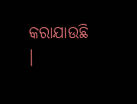କରାଯାଉଛି ।